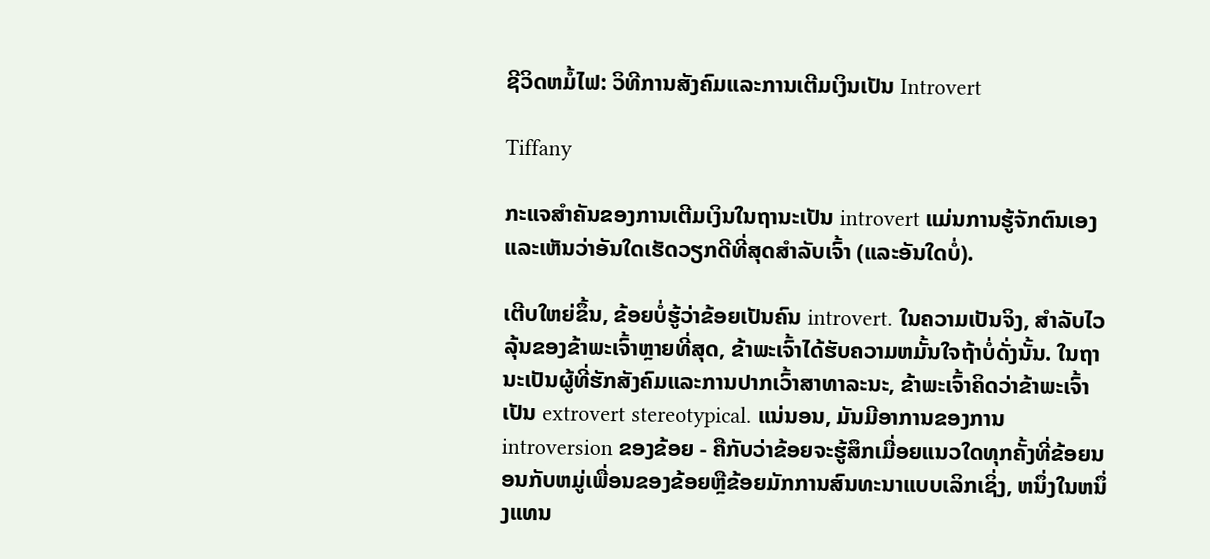ຊີວິດຫມໍ້ໄຟ: ວິທີການສັງຄົມແລະການເຕີມເງິນເປັນ Introvert

Tiffany

ກະແຈສຳຄັນຂອງການເຕີມເງິນໃນຖານະເປັນ introvert ແມ່ນການຮູ້ຈັກຕົນເອງ ແລະເຫັນວ່າອັນໃດເຮັດວຽກດີທີ່ສຸດສຳລັບເຈົ້າ (ແລະອັນໃດບໍ່).

ເຕີບໃຫຍ່ຂຶ້ນ, ຂ້ອຍບໍ່ຮູ້ວ່າຂ້ອຍເປັນຄົນ introvert. ໃນຄວາມເປັນຈິງ, ສໍາລັບໄວລຸ້ນຂອງຂ້າພະເຈົ້າຫຼາຍທີ່ສຸດ, ຂ້າພະເຈົ້າໄດ້ຮັບຄວາມຫມັ້ນໃຈຖ້າບໍ່ດັ່ງນັ້ນ. ໃນຖານະເປັນຜູ້ທີ່ຮັກສັງຄົມແລະການປາກເວົ້າສາທາລະນະ, ຂ້າພະເຈົ້າຄິດວ່າຂ້າພະເຈົ້າເປັນ extrovert stereotypical. ແນ່ນອນ, ມັນມີອາການຂອງການ introversion ຂອງຂ້ອຍ - ຄືກັບວ່າຂ້ອຍຈະຮູ້ສຶກເມື່ອຍແນວໃດທຸກຄັ້ງທີ່ຂ້ອຍນອນກັບຫມູ່ເພື່ອນຂອງຂ້ອຍຫຼືຂ້ອຍມັກການສົນທະນາແບບເລິກເຊິ່ງ, ຫນຶ່ງໃນຫນຶ່ງແທນ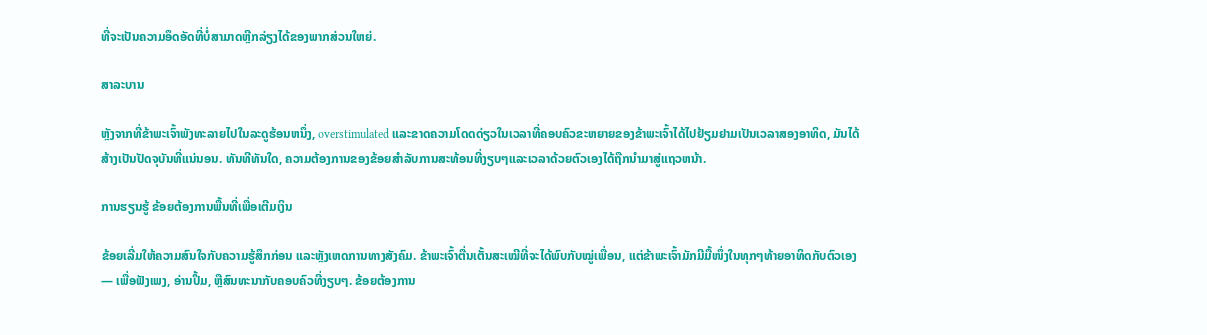ທີ່ຈະເປັນຄວາມອຶດອັດທີ່ບໍ່ສາມາດຫຼີກລ່ຽງໄດ້ຂອງພາກສ່ວນໃຫຍ່.

ສາລະບານ

ຫຼັງຈາກທີ່ຂ້າພະເຈົ້າພັງທະລາຍໄປໃນລະດູຮ້ອນຫນຶ່ງ, overstimulated ແລະຂາດຄວາມໂດດດ່ຽວໃນເວລາທີ່ຄອບຄົວຂະຫຍາຍຂອງຂ້າພະເຈົ້າໄດ້ໄປຢ້ຽມຢາມເປັນເວລາສອງອາທິດ, ມັນໄດ້ສ້າງເປັນປັດຈຸບັນທີ່ແນ່ນອນ. ທັນທີທັນໃດ, ຄວາມຕ້ອງການຂອງຂ້ອຍສໍາລັບການສະທ້ອນທີ່ງຽບໆແລະເວລາດ້ວຍຕົວເອງໄດ້ຖືກນໍາມາສູ່ແຖວຫນ້າ.

ການຮຽນຮູ້ ຂ້ອຍຕ້ອງການພື້ນທີ່ເພື່ອເຕີມເງິນ

ຂ້ອຍເລີ່ມໃຫ້ຄວາມສົນໃຈກັບຄວາມຮູ້ສຶກກ່ອນ ແລະຫຼັງເຫດການທາງສັງຄົມ. ຂ້າພະເຈົ້າຕື່ນເຕັ້ນສະເໝີທີ່ຈະໄດ້ພົບກັບໝູ່ເພື່ອນ, ແຕ່ຂ້າພະເຈົ້າມັກມີມື້ໜຶ່ງໃນທຸກໆທ້າຍອາທິດກັບຕົວເອງ — ເພື່ອຟັງເພງ, ອ່ານປຶ້ມ, ຫຼືສົນທະນາກັບຄອບຄົວທີ່ງຽບໆ. ຂ້ອຍຕ້ອງການ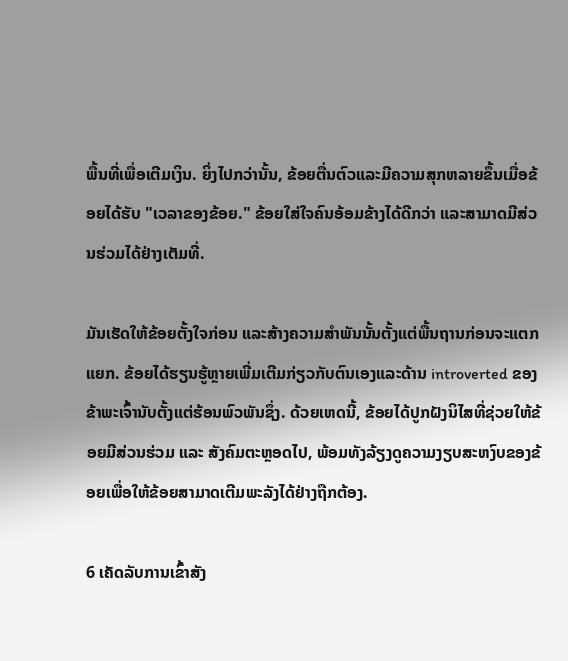ພື້ນທີ່ເພື່ອເຕີມເງິນ. ຍິ່ງໄປກວ່ານັ້ນ, ຂ້ອຍຕື່ນຕົວແລະມີຄວາມສຸກຫລາຍຂຶ້ນເມື່ອຂ້ອຍໄດ້ຮັບ "ເວລາຂອງຂ້ອຍ." ຂ້ອຍໃສ່ໃຈຄົນອ້ອມຂ້າງໄດ້ດີກວ່າ ແລະສາມາດມີສ່ວນຮ່ວມໄດ້ຢ່າງເຕັມທີ່.

ມັນເຮັດໃຫ້ຂ້ອຍຕັ້ງໃຈກ່ອນ ແລະສ້າງຄວາມສໍາພັນນັ້ນຕັ້ງແຕ່ພື້ນຖານກ່ອນຈະແຕກແຍກ. ຂ້ອຍໄດ້ຮຽນຮູ້ຫຼາຍເພີ່ມເຕີມກ່ຽວກັບຕົນເອງແລະດ້ານ introverted ຂອງຂ້າພະເຈົ້ານັບຕັ້ງແຕ່ຮ້ອນພົວພັນຊຶ່ງ. ດ້ວຍເຫດນີ້, ຂ້ອຍໄດ້ປູກຝັງນິໄສທີ່ຊ່ວຍໃຫ້ຂ້ອຍມີສ່ວນຮ່ວມ ແລະ ສັງຄົມຕະຫຼອດໄປ, ພ້ອມທັງລ້ຽງດູຄວາມງຽບສະຫງົບຂອງຂ້ອຍເພື່ອໃຫ້ຂ້ອຍສາມາດເຕີມພະລັງໄດ້ຢ່າງຖືກຕ້ອງ.

6 ເຄັດລັບການເຂົ້າສັງ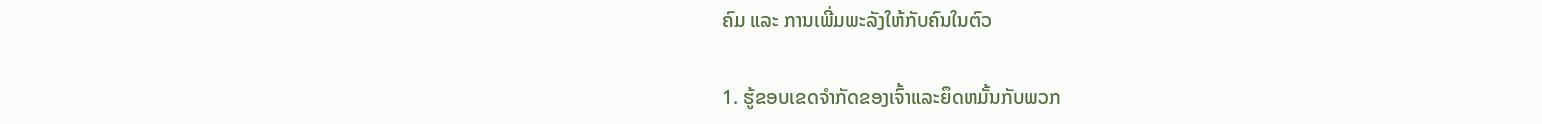ຄົມ ແລະ ການເພີ່ມພະລັງໃຫ້ກັບຄົນໃນຕົວ

1. ຮູ້ຂອບເຂດຈໍາກັດຂອງເຈົ້າແລະຍຶດຫມັ້ນກັບພວກ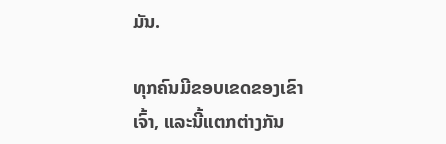ມັນ.

ທຸກຄົນມີຂອບເຂດຂອງເຂົາເຈົ້າ, ແລະນີ້ແຕກຕ່າງກັນ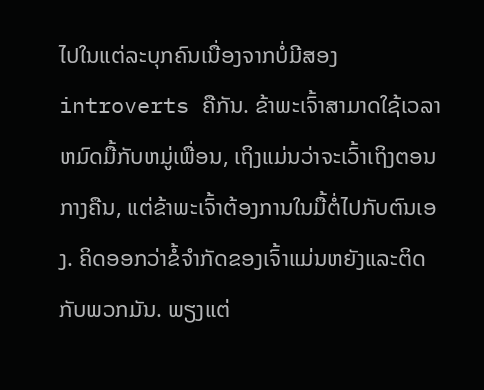ໄປໃນແຕ່ລະບຸກຄົນເນື່ອງຈາກບໍ່ມີສອງ introverts ຄືກັນ. ຂ້າພະເຈົ້າສາມາດໃຊ້ເວລາຫມົດມື້ກັບຫມູ່ເພື່ອນ, ເຖິງແມ່ນວ່າຈະເວົ້າເຖິງຕອນກາງຄືນ, ແຕ່ຂ້າພະເຈົ້າຕ້ອງການໃນມື້ຕໍ່ໄປກັບຕົນເອງ. ຄິດອອກວ່າຂໍ້ຈໍາກັດຂອງເຈົ້າແມ່ນຫຍັງແລະຕິດກັບພວກມັນ. ພຽງແຕ່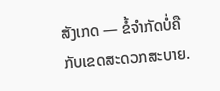ສັງເກດ — ຂໍ້ຈຳກັດບໍ່ຄືກັບເຂດສະດວກສະບາຍ.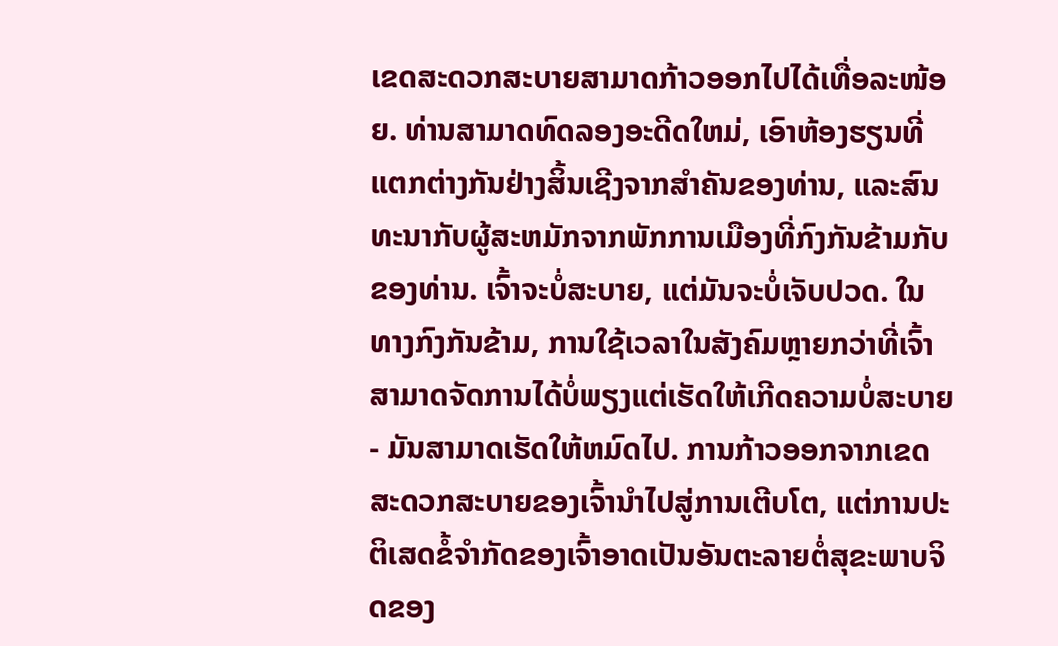ເຂດສະດວກສະບາຍສາມາດກ້າວອອກໄປໄດ້ເທື່ອລະໜ້ອຍ. ທ່ານສາມາດທົດລອງອະດີດໃຫມ່, ເອົາຫ້ອງຮຽນທີ່ແຕກຕ່າງກັນຢ່າງສິ້ນເຊີງຈາກສໍາຄັນຂອງທ່ານ, ແລະສົນທະນາກັບຜູ້ສະຫມັກຈາກພັກການເມືອງທີ່ກົງກັນຂ້າມກັບຂອງທ່ານ. ເຈົ້າຈະບໍ່ສະບາຍ, ແຕ່ມັນຈະບໍ່ເຈັບປວດ. ໃນທາງກົງກັນຂ້າມ, ການໃຊ້ເວລາໃນສັງຄົມຫຼາຍກວ່າທີ່ເຈົ້າສາມາດຈັດການໄດ້ບໍ່ພຽງແຕ່ເຮັດໃຫ້ເກີດຄວາມບໍ່ສະບາຍ - ມັນສາມາດເຮັດໃຫ້ຫມົດໄປ. ການກ້າວອອກຈາກເຂດສະດວກສະບາຍຂອງເຈົ້ານຳໄປສູ່ການເຕີບໂຕ, ແຕ່ການປະຕິເສດຂໍ້ຈຳກັດຂອງເຈົ້າອາດເປັນອັນຕະລາຍຕໍ່ສຸຂະພາບຈິດຂອງ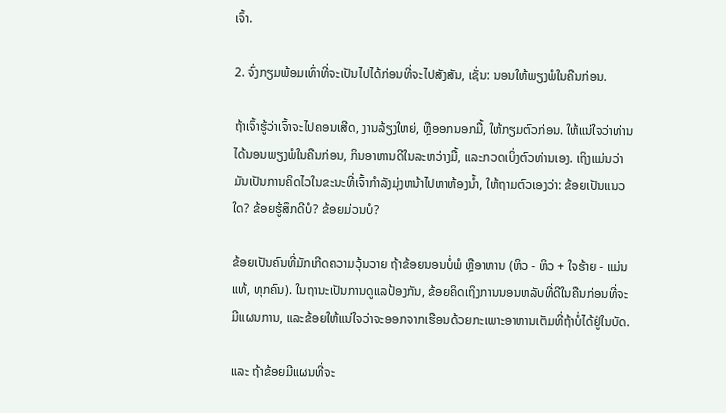ເຈົ້າ.

2. ຈົ່ງກຽມພ້ອມເທົ່າທີ່ຈະເປັນໄປໄດ້ກ່ອນທີ່ຈະໄປສັງສັນ, ເຊັ່ນ: ນອນໃຫ້ພຽງພໍໃນຄືນກ່ອນ.

ຖ້າເຈົ້າຮູ້ວ່າເຈົ້າຈະໄປຄອນເສີດ, ງານລ້ຽງໃຫຍ່, ຫຼືອອກນອກມື້, ໃຫ້ກຽມຕົວກ່ອນ. ໃຫ້ແນ່ໃຈວ່າທ່ານໄດ້ນອນພຽງພໍໃນຄືນກ່ອນ, ກິນອາຫານດີໃນລະຫວ່າງມື້, ແລະກວດເບິ່ງຕົວທ່ານເອງ. ເຖິງແມ່ນວ່າມັນເປັນການຄິດໄວໃນຂະນະທີ່ເຈົ້າກໍາລັງມຸ່ງຫນ້າໄປຫາຫ້ອງນ້ຳ, ໃຫ້ຖາມຕົວເອງວ່າ: ຂ້ອຍເປັນແນວໃດ? ຂ້ອຍຮູ້ສຶກດີບໍ? ຂ້ອຍມ່ວນບໍ?

ຂ້ອຍເປັນຄົນທີ່ມັກເກີດຄວາມວຸ້ນວາຍ ຖ້າຂ້ອຍນອນບໍ່ພໍ ຫຼືອາຫານ (ຫິວ - ຫິວ + ໃຈຮ້າຍ - ແມ່ນແທ້, ທຸກຄົນ). ໃນຖານະເປັນການດູແລປ້ອງກັນ, ຂ້ອຍຄິດເຖິງການນອນຫລັບທີ່ດີໃນຄືນກ່ອນທີ່ຈະມີແຜນການ, ແລະຂ້ອຍໃຫ້ແນ່ໃຈວ່າຈະອອກຈາກເຮືອນດ້ວຍກະເພາະອາຫານເຕັມທີ່ຖ້າບໍ່ໄດ້ຢູ່ໃນບັດ.

ແລະ ຖ້າຂ້ອຍມີແຜນທີ່ຈະ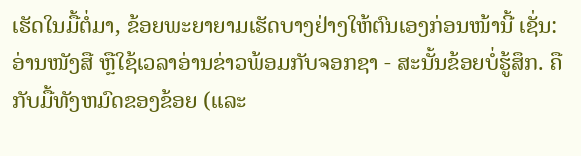ເຮັດໃນມື້ຕໍ່ມາ, ຂ້ອຍພະຍາຍາມເຮັດບາງຢ່າງໃຫ້ຕົນເອງກ່ອນໜ້ານີ້ ເຊັ່ນ: ອ່ານໜັງສື ຫຼືໃຊ້ເວລາອ່ານຂ່າວພ້ອມກັບຈອກຊາ - ສະນັ້ນຂ້ອຍບໍ່ຮູ້ສຶກ. ຄືກັບມື້ທັງຫມົດຂອງຂ້ອຍ (ແລະ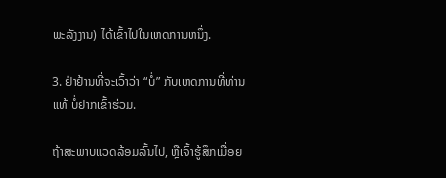ພະລັງງານ) ໄດ້ເຂົ້າໄປໃນເຫດການຫນຶ່ງ.

3. ຢ່າຢ້ານທີ່ຈະເວົ້າວ່າ “ບໍ່” ກັບເຫດການທີ່ທ່ານ ແທ້ ບໍ່ຢາກເຂົ້າຮ່ວມ.

ຖ້າສະພາບແວດລ້ອມລົ້ນໄປ, ຫຼືເຈົ້າຮູ້ສຶກເມື່ອຍ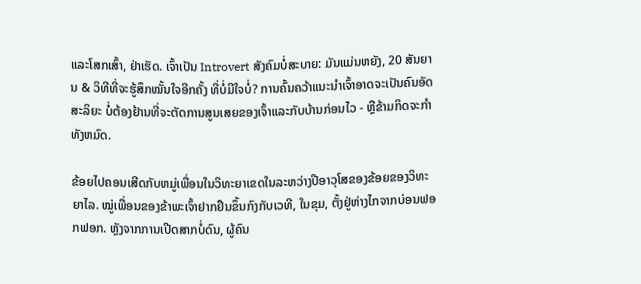ແລະໂສກເສົ້າ, ຢ່າເຮັດ. ເຈົ້າເປັນ Introvert ສັງຄົມບໍ່ສະບາຍ: ມັນແມ່ນຫຍັງ, 20 ສັນຍານ & ວິທີທີ່ຈະຮູ້ສຶກໝັ້ນໃຈອີກຄັ້ງ ທີ່ບໍ່ມີໃຈບໍ່? ການຄົ້ນຄວ້າແນະນໍາເຈົ້າອາດຈະເປັນຄົນອັດສະລິຍະ ບໍ່ຕ້ອງຢ້ານທີ່ຈະຕັດການສູນເສຍຂອງເຈົ້າແລະກັບບ້ານກ່ອນໄວ - ຫຼືຂ້າມກິດຈະກໍາທັງຫມົດ.

ຂ້ອຍໄປຄອນເສີດກັບຫມູ່ເພື່ອນໃນວິທະຍາເຂດໃນລະຫວ່າງປີອາວຸໂສຂອງຂ້ອຍຂອງວິທະຍາໄລ. ໝູ່ເພື່ອນຂອງຂ້າພະເຈົ້າຢາກຢືນຂຶ້ນກົງກັບເວທີ, ໃນຂຸມ, ຕັ້ງຢູ່ຫ່າງໄກຈາກບ່ອນຟອກຟອກ. ຫຼັງຈາກການເປີດສາກບໍ່ດົນ, ຜູ້ຄົນ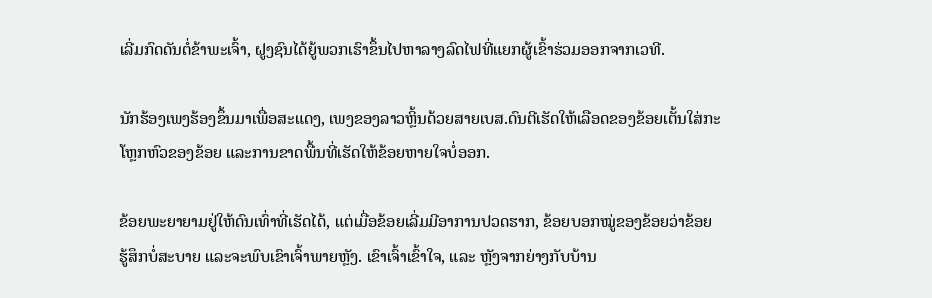ເລີ່ມກົດດັນຕໍ່ຂ້າພະເຈົ້າ, ຝູງຊົນໄດ້ຍູ້ພວກເຮົາຂຶ້ນໄປຫາລາງລົດໄຟທີ່ແຍກຜູ້ເຂົ້າຮ່ວມອອກຈາກເວທີ.

ນັກຮ້ອງເພງຮ້ອງຂຶ້ນມາເພື່ອສະແດງ, ເພງຂອງລາວຫຼິ້ນດ້ວຍສາຍເບສ.ດົນຕີເຮັດໃຫ້ເລືອດຂອງຂ້ອຍເຕັ້ນໃສ່ກະໂຫຼກຫົວຂອງຂ້ອຍ ແລະການຂາດພື້ນທີ່ເຮັດໃຫ້ຂ້ອຍຫາຍໃຈບໍ່ອອກ.

ຂ້ອຍພະຍາຍາມຢູ່ໃຫ້ດົນເທົ່າທີ່ເຮັດໄດ້, ແຕ່ເມື່ອຂ້ອຍເລີ່ມມີອາການປວດຮາກ, ຂ້ອຍບອກໝູ່ຂອງຂ້ອຍວ່າຂ້ອຍຮູ້ສຶກບໍ່ສະບາຍ ແລະຈະພົບເຂົາເຈົ້າພາຍຫຼັງ. ເຂົາເຈົ້າເຂົ້າໃຈ, ແລະ ຫຼັງຈາກຍ່າງກັບບ້ານ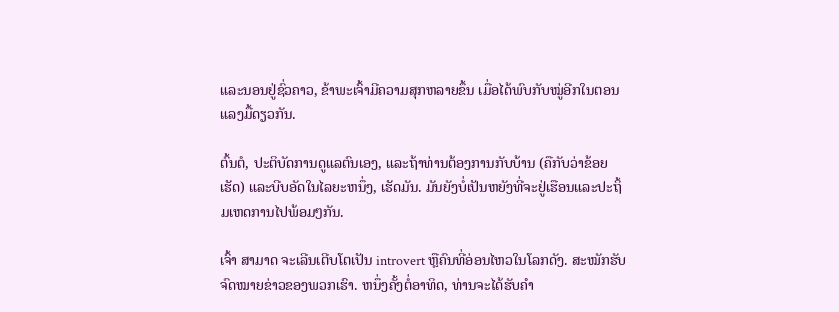ແລະນອນຢູ່ຊົ່ວຄາວ, ຂ້າພະເຈົ້າມີຄວາມສຸກຫລາຍຂຶ້ນ ເມື່ອໄດ້ພົບກັບໝູ່ອີກໃນຕອນແລງມື້ດຽວກັນ.

ຕົ້ນຕໍ, ປະຕິບັດການດູແລຕົນເອງ, ແລະຖ້າທ່ານຕ້ອງການກັບບ້ານ (ຄືກັບວ່າຂ້ອຍເຮັດ) ແລະບີບອັດໃນໄລຍະຫນຶ່ງ, ເຮັດມັນ. ມັນຍັງບໍ່ເປັນຫຍັງທີ່ຈະຢູ່ເຮືອນແລະປະຖິ້ມເຫດການໄປພ້ອມໆກັນ.

ເຈົ້າ ສາມາດ ຈະເລີນເຕີບໂຕເປັນ introvert ຫຼືຄົນທີ່ອ່ອນໄຫວໃນໂລກດັງ. ສະໝັກຮັບຈົດໝາຍຂ່າວຂອງພວກເຮົາ. ຫນຶ່ງຄັ້ງຕໍ່ອາທິດ, ທ່ານຈະໄດ້ຮັບຄໍາ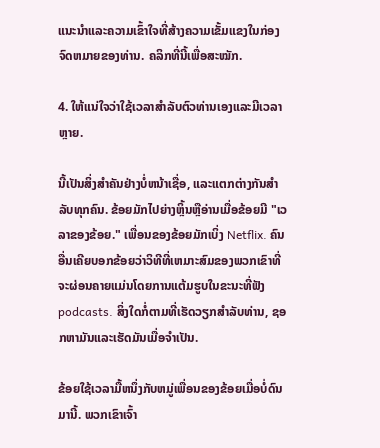ແນະນໍາແລະຄວາມເຂົ້າໃຈທີ່ສ້າງຄວາມເຂັ້ມແຂງໃນກ່ອງຈົດຫມາຍຂອງທ່ານ. ຄລິກທີ່ນີ້ເພື່ອສະໝັກ.

4. ໃຫ້ແນ່ໃຈວ່າໃຊ້ເວລາສໍາລັບຕົວທ່ານເອງແລະມີເວລາຫຼາຍ.

ນີ້ເປັນສິ່ງສໍາຄັນຢ່າງບໍ່ຫນ້າເຊື່ອ, ແລະແຕກຕ່າງກັນສໍາລັບທຸກຄົນ. ຂ້ອຍມັກໄປຍ່າງຫຼິ້ນຫຼືອ່ານເມື່ອຂ້ອຍມີ "ເວລາຂອງຂ້ອຍ." ເພື່ອນຂອງຂ້ອຍມັກເບິ່ງ Netflix. ຄົນອື່ນເຄີຍບອກຂ້ອຍວ່າວິທີທີ່ເຫມາະສົມຂອງພວກເຂົາທີ່ຈະຜ່ອນຄາຍແມ່ນໂດຍການແຕ້ມຮູບໃນຂະນະທີ່ຟັງ podcasts. ສິ່ງໃດກໍ່ຕາມທີ່ເຮັດວຽກສໍາລັບທ່ານ, ຊອກຫາມັນແລະເຮັດມັນເມື່ອຈໍາເປັນ.

ຂ້ອຍໃຊ້ເວລາມື້ຫນຶ່ງກັບຫມູ່ເພື່ອນຂອງຂ້ອຍເມື່ອບໍ່ດົນມານີ້. ພວກເຂົາເຈົ້າ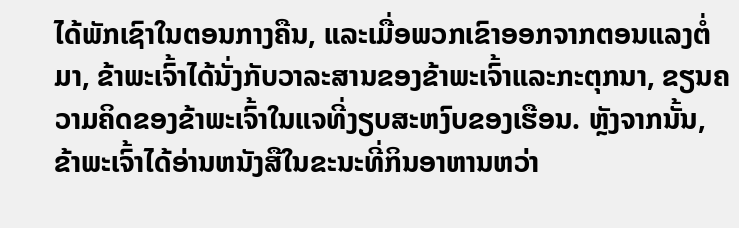ໄດ້ພັກເຊົາໃນຕອນກາງຄືນ, ແລະເມື່ອພວກເຂົາອອກຈາກຕອນແລງຕໍ່ມາ, ຂ້າພະເຈົ້າໄດ້ນັ່ງກັບວາລະສານຂອງຂ້າພະເຈົ້າແລະກະຕຸກນາ, ຂຽນຄວາມຄິດຂອງຂ້າພະເຈົ້າໃນແຈທີ່ງຽບສະຫງົບຂອງເຮືອນ. ຫຼັງຈາກນັ້ນ, ຂ້າພະເຈົ້າໄດ້ອ່ານຫນັງສືໃນຂະນະທີ່ກິນອາຫານຫວ່າ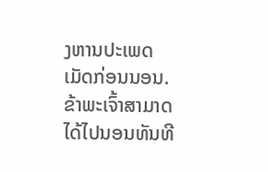ງຫານປະເພດເມັດກ່ອນນອນ. ຂ້າພະເຈົ້າສາມາດໄດ້ໄປນອນທັນທີ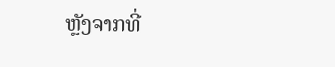ຫຼັງຈາກທີ່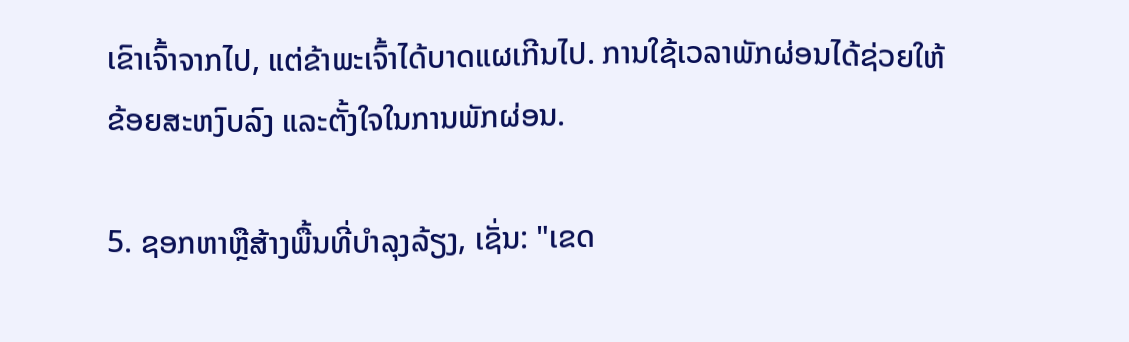ເຂົາເຈົ້າຈາກໄປ, ແຕ່ຂ້າພະເຈົ້າໄດ້ບາດແຜເກີນໄປ. ການໃຊ້ເວລາພັກຜ່ອນໄດ້ຊ່ວຍໃຫ້ຂ້ອຍສະຫງົບລົງ ແລະຕັ້ງໃຈໃນການພັກຜ່ອນ.

5. ຊອກຫາຫຼືສ້າງພື້ນທີ່ບໍາລຸງລ້ຽງ, ເຊັ່ນ: "ເຂດ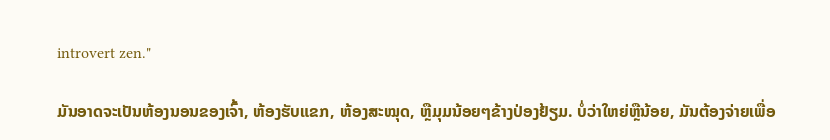introvert zen."

ມັນອາດຈະເປັນຫ້ອງນອນຂອງເຈົ້າ, ຫ້ອງຮັບແຂກ, ຫ້ອງສະໝຸດ, ຫຼືມຸມນ້ອຍໆຂ້າງປ່ອງຢ້ຽມ. ບໍ່ວ່າໃຫຍ່ຫຼືນ້ອຍ, ມັນຕ້ອງຈ່າຍເພື່ອ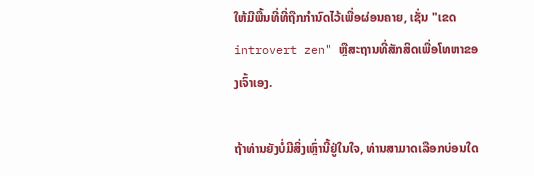ໃຫ້ມີພື້ນທີ່ທີ່ຖືກກໍານົດໄວ້ເພື່ອຜ່ອນຄາຍ, ເຊັ່ນ "ເຂດ introvert zen" ຫຼືສະຖານທີ່ສັກສິດເພື່ອໂທຫາຂອງເຈົ້າເອງ.

ຖ້າທ່ານຍັງບໍ່ມີສິ່ງເຫຼົ່ານີ້ຢູ່ໃນໃຈ, ທ່ານສາມາດເລືອກບ່ອນໃດ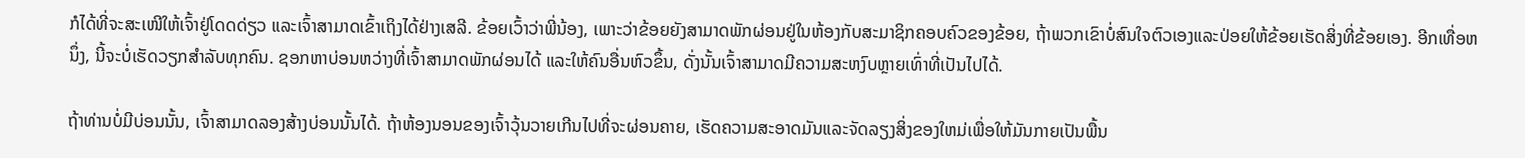ກໍໄດ້ທີ່ຈະສະເໜີໃຫ້ເຈົ້າຢູ່ໂດດດ່ຽວ ແລະເຈົ້າສາມາດເຂົ້າເຖິງໄດ້ຢ່າງເສລີ. ຂ້ອຍເວົ້າວ່າພີ່ນ້ອງ, ເພາະວ່າຂ້ອຍຍັງສາມາດພັກຜ່ອນຢູ່ໃນຫ້ອງກັບສະມາຊິກຄອບຄົວຂອງຂ້ອຍ, ຖ້າພວກເຂົາບໍ່ສົນໃຈຕົວເອງແລະປ່ອຍໃຫ້ຂ້ອຍເຮັດສິ່ງທີ່ຂ້ອຍເອງ. ອີກເທື່ອຫນຶ່ງ, ນີ້ຈະບໍ່ເຮັດວຽກສໍາລັບທຸກຄົນ. ຊອກຫາບ່ອນຫວ່າງທີ່ເຈົ້າສາມາດພັກຜ່ອນໄດ້ ແລະໃຫ້ຄົນອື່ນຫົວຂຶ້ນ, ດັ່ງນັ້ນເຈົ້າສາມາດມີຄວາມສະຫງົບຫຼາຍເທົ່າທີ່ເປັນໄປໄດ້.

ຖ້າທ່ານບໍ່ມີບ່ອນນັ້ນ, ເຈົ້າສາມາດລອງສ້າງບ່ອນນັ້ນໄດ້. ຖ້າຫ້ອງນອນຂອງເຈົ້າວຸ້ນວາຍເກີນໄປທີ່ຈະຜ່ອນຄາຍ, ເຮັດຄວາມສະອາດມັນແລະຈັດລຽງສິ່ງຂອງໃຫມ່ເພື່ອໃຫ້ມັນກາຍເປັນພື້ນ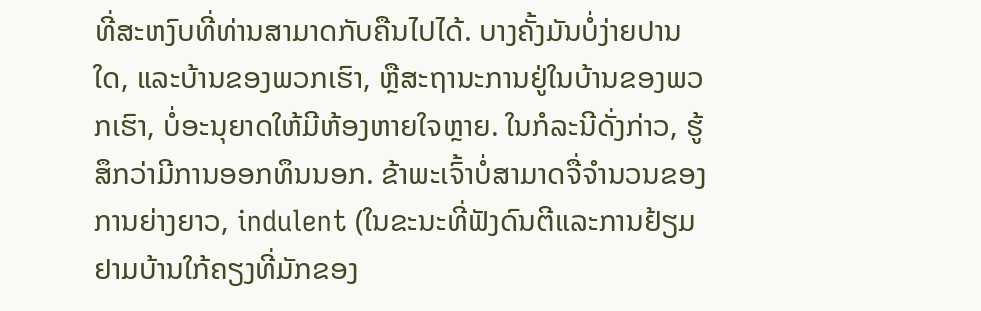ທີ່ສະຫງົບທີ່ທ່ານສາມາດກັບຄືນໄປໄດ້. ບາງຄັ້ງມັນບໍ່ງ່າຍປານໃດ, ແລະບ້ານຂອງພວກເຮົາ, ຫຼືສະຖານະການຢູ່ໃນບ້ານຂອງພວກເຮົາ, ບໍ່ອະນຸຍາດໃຫ້ມີຫ້ອງຫາຍໃຈຫຼາຍ. ໃນກໍລະນີດັ່ງກ່າວ, ຮູ້ສຶກວ່າມີການອອກທຶນນອກ. ຂ້າພະເຈົ້າບໍ່ສາມາດຈື່ຈໍານວນຂອງການຍ່າງຍາວ, indulent (ໃນຂະນະທີ່ຟັງດົນຕີແລະການຢ້ຽມຢາມບ້ານໃກ້ຄຽງທີ່ມັກຂອງ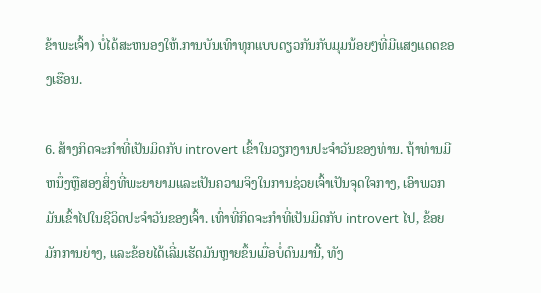ຂ້າພະເຈົ້າ) ບໍ່ໄດ້ສະຫນອງໃຫ້.ການບັນເທົາທຸກແບບດຽວກັນກັບມຸມນ້ອຍໆທີ່ມີແສງແດດຂອງເຮືອນ.

6. ສ້າງກິດຈະກໍາທີ່ເປັນມິດກັບ introvert ເຂົ້າໃນວຽກງານປະຈໍາວັນຂອງທ່ານ. ຖ້າທ່ານມີຫນຶ່ງຫຼືສອງສິ່ງທີ່ພະຍາຍາມແລະເປັນຄວາມຈິງໃນການຊ່ວຍເຈົ້າເປັນຈຸດໃຈກາງ, ເອົາພວກມັນເຂົ້າໄປໃນຊີວິດປະຈໍາວັນຂອງເຈົ້າ. ເທົ່າທີ່ກິດຈະກໍາທີ່ເປັນມິດກັບ introvert ໄປ, ຂ້ອຍມັກການຍ່າງ, ແລະຂ້ອຍໄດ້ເລີ່ມເຮັດມັນຫຼາຍຂຶ້ນເມື່ອບໍ່ດົນມານີ້, ທັງ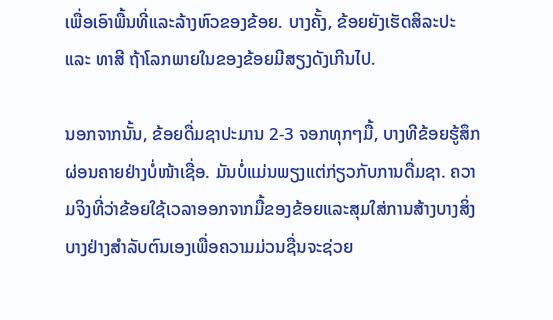ເພື່ອເອົາພື້ນທີ່ແລະລ້າງຫົວຂອງຂ້ອຍ. ບາງຄັ້ງ, ຂ້ອຍຍັງເຮັດສິລະປະ ແລະ ທາສີ ຖ້າໂລກພາຍໃນຂອງຂ້ອຍມີສຽງດັງເກີນໄປ.

ນອກຈາກນັ້ນ, ຂ້ອຍດື່ມຊາປະມານ 2-3 ຈອກທຸກໆມື້, ບາງທີຂ້ອຍຮູ້ສຶກຜ່ອນຄາຍຢ່າງບໍ່ໜ້າເຊື່ອ. ມັນບໍ່ແມ່ນພຽງແຕ່ກ່ຽວກັບການດື່ມຊາ. ຄວາມຈິງທີ່ວ່າຂ້ອຍໃຊ້ເວລາອອກຈາກມື້ຂອງຂ້ອຍແລະສຸມໃສ່ການສ້າງບາງສິ່ງບາງຢ່າງສໍາລັບຕົນເອງເພື່ອຄວາມມ່ວນຊື່ນຈະຊ່ວຍ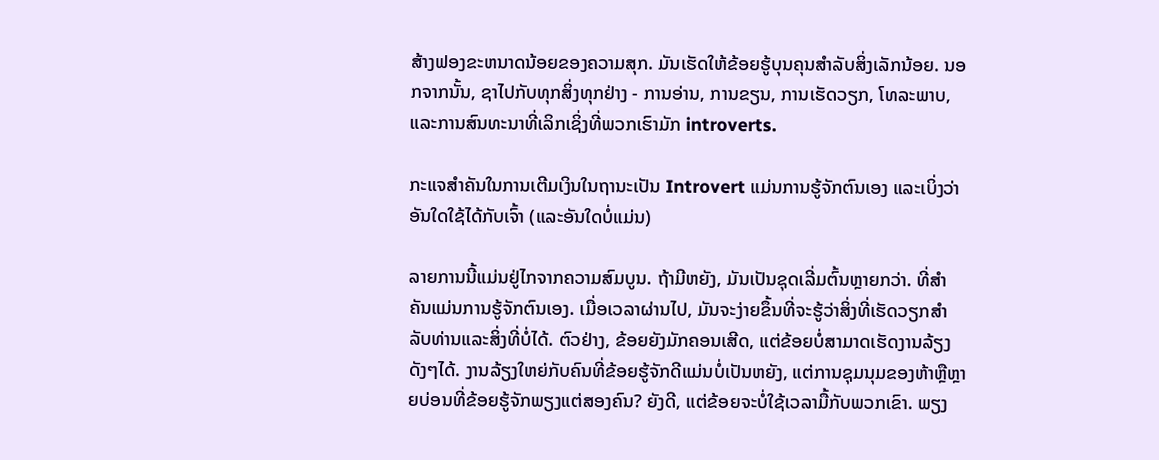ສ້າງຟອງຂະຫນາດນ້ອຍຂອງຄວາມສຸກ. ມັນເຮັດໃຫ້ຂ້ອຍຮູ້ບຸນຄຸນສໍາລັບສິ່ງເລັກນ້ອຍ. ນອກຈາກນັ້ນ, ຊາໄປກັບທຸກສິ່ງທຸກຢ່າງ - ການອ່ານ, ການຂຽນ, ການເຮັດວຽກ, ໂທລະພາບ, ແລະການສົນທະນາທີ່ເລິກເຊິ່ງທີ່ພວກເຮົາມັກ introverts.

ກະແຈສຳຄັນໃນການເຕີມເງິນໃນຖານະເປັນ Introvert ແມ່ນການຮູ້ຈັກຕົນເອງ ແລະເບິ່ງວ່າອັນໃດໃຊ້ໄດ້ກັບເຈົ້າ (ແລະອັນໃດບໍ່ແມ່ນ)

ລາຍການນີ້ແມ່ນຢູ່ໄກຈາກຄວາມສົມບູນ. ຖ້າມີຫຍັງ, ມັນເປັນຊຸດເລີ່ມຕົ້ນຫຼາຍກວ່າ. ທີ່ສໍາຄັນແມ່ນການຮູ້ຈັກຕົນເອງ. ເມື່ອເວລາຜ່ານໄປ, ມັນຈະງ່າຍຂຶ້ນທີ່ຈະຮູ້ວ່າສິ່ງທີ່ເຮັດວຽກສໍາລັບທ່ານແລະສິ່ງທີ່ບໍ່ໄດ້. ຕົວຢ່າງ, ຂ້ອຍຍັງມັກຄອນເສີດ, ແຕ່ຂ້ອຍບໍ່ສາມາດເຮັດງານລ້ຽງດັງໆໄດ້. ງານລ້ຽງໃຫຍ່ກັບຄົນທີ່ຂ້ອຍຮູ້ຈັກດີແມ່ນບໍ່ເປັນຫຍັງ, ແຕ່ການຊຸມນຸມຂອງຫ້າຫຼືຫຼາຍບ່ອນທີ່ຂ້ອຍຮູ້ຈັກພຽງແຕ່ສອງຄົນ? ຍັງດີ, ແຕ່ຂ້ອຍຈະບໍ່ໃຊ້ເວລາມື້ກັບພວກເຂົາ. ພຽງ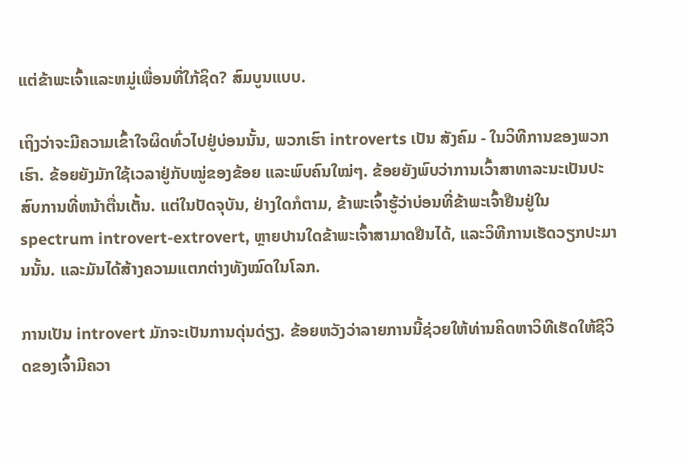ແຕ່ຂ້າພະເຈົ້າແລະຫມູ່ເພື່ອນທີ່ໃກ້ຊິດ? ສົມບູນແບບ.

ເຖິງວ່າຈະມີຄວາມເຂົ້າໃຈຜິດທົ່ວໄປຢູ່ບ່ອນນັ້ນ, ພວກເຮົາ introverts ເປັນ ສັງຄົມ - ໃນວິທີການຂອງພວກເຮົາ. ຂ້ອຍຍັງມັກໃຊ້ເວລາຢູ່ກັບໝູ່ຂອງຂ້ອຍ ແລະພົບຄົນໃໝ່ໆ. ຂ້ອຍຍັງພົບວ່າການເວົ້າສາທາລະນະເປັນປະສົບການທີ່ຫນ້າຕື່ນເຕັ້ນ. ແຕ່ໃນປັດຈຸບັນ, ຢ່າງໃດກໍຕາມ, ຂ້າພະເຈົ້າຮູ້ວ່າບ່ອນທີ່ຂ້າພະເຈົ້າຢືນຢູ່ໃນ spectrum introvert-extrovert, ຫຼາຍປານໃດຂ້າພະເຈົ້າສາມາດຢືນໄດ້, ແລະວິທີການເຮັດວຽກປະມານນັ້ນ. ແລະມັນໄດ້ສ້າງຄວາມແຕກຕ່າງທັງໝົດໃນໂລກ.

ການເປັນ introvert ມັກຈະເປັນການດຸ່ນດ່ຽງ. ຂ້ອຍຫວັງວ່າລາຍການນີ້ຊ່ວຍໃຫ້ທ່ານຄິດຫາວິທີເຮັດໃຫ້ຊີວິດຂອງເຈົ້າມີຄວາ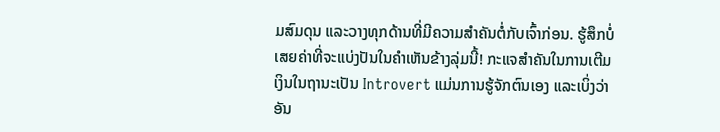ມສົມດຸນ ແລະວາງທຸກດ້ານທີ່ມີຄວາມສໍາຄັນຕໍ່ກັບເຈົ້າກ່ອນ. ຮູ້ສຶກບໍ່ເສຍຄ່າທີ່ຈະແບ່ງປັນໃນຄໍາເຫັນຂ້າງລຸ່ມນີ້! ກະແຈສຳຄັນໃນການເຕີມເງິນໃນຖານະເປັນ Introvert ແມ່ນການຮູ້ຈັກຕົນເອງ ແລະເບິ່ງວ່າອັນ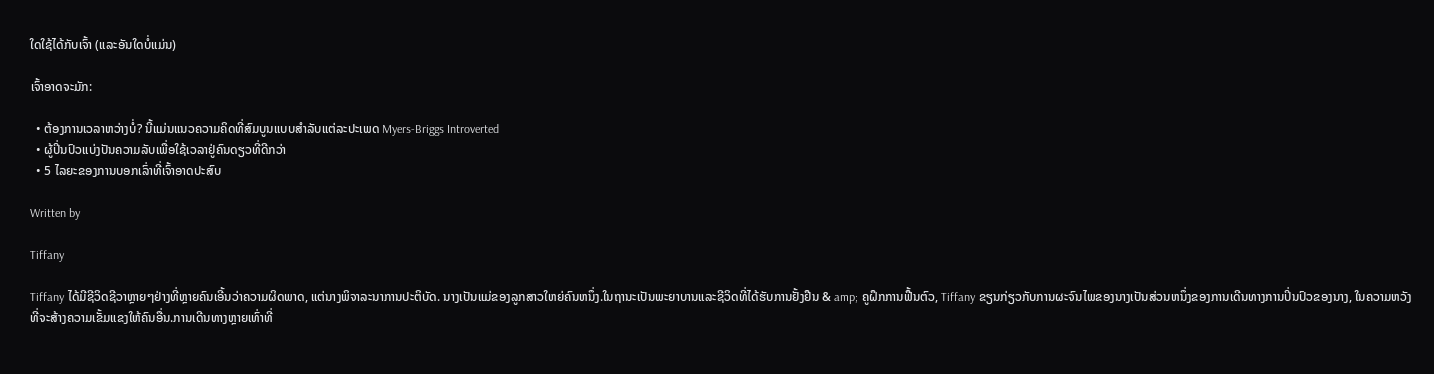ໃດໃຊ້ໄດ້ກັບເຈົ້າ (ແລະອັນໃດບໍ່ແມ່ນ)

ເຈົ້າອາດຈະມັກ:

  • ຕ້ອງການເວລາຫວ່າງບໍ່? ນີ້ແມ່ນແນວຄວາມຄິດທີ່ສົມບູນແບບສໍາລັບແຕ່ລະປະເພດ Myers-Briggs Introverted
  • ຜູ້ປິ່ນປົວແບ່ງປັນຄວາມລັບເພື່ອໃຊ້ເວລາຢູ່ຄົນດຽວທີ່ດີກວ່າ
  • 5 ໄລຍະຂອງການບອກເລົ່າທີ່ເຈົ້າອາດປະສົບ

Written by

Tiffany

Tiffany ໄດ້ມີຊີວິດຊີວາຫຼາຍໆຢ່າງທີ່ຫຼາຍຄົນເອີ້ນວ່າຄວາມຜິດພາດ, ແຕ່ນາງພິຈາລະນາການປະຕິບັດ. ນາງເປັນແມ່ຂອງລູກສາວໃຫຍ່ຄົນຫນຶ່ງ.ໃນຖານະເປັນພະຍາບານແລະຊີວິດທີ່ໄດ້ຮັບການຢັ້ງຢືນ & amp; ຄູຝຶກການຟື້ນຕົວ, Tiffany ຂຽນກ່ຽວກັບການຜະຈົນໄພຂອງນາງເປັນສ່ວນຫນຶ່ງຂອງການເດີນທາງການປິ່ນປົວຂອງນາງ, ໃນຄວາມຫວັງທີ່ຈະສ້າງຄວາມເຂັ້ມແຂງໃຫ້ຄົນອື່ນ.ການເດີນທາງຫຼາຍເທົ່າທີ່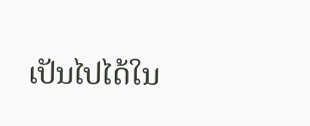ເປັນໄປໄດ້ໃນ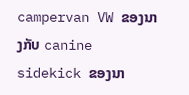campervan VW ຂອງນາງກັບ canine sidekick ຂອງນາ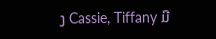ງ Cassie, Tiffany ມີ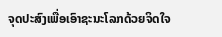ຈຸດປະສົງເພື່ອເອົາຊະນະໂລກດ້ວຍຈິດໃຈ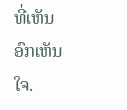ທີ່ເຫັນອົກເຫັນໃຈ.